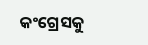କଂଗ୍ରେସକୁ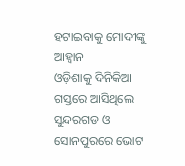ହଟାଇବାକୁ ମୋଦୀଙ୍କୁ ଆହ୍ୱାନ
ଓଡ଼ିଶାକୁ ଦିନିକିଆ ଗସ୍ତରେ ଆସିଥିଲେ
ସୁନ୍ଦରଗଡ ଓ ସୋନପୁରରେ ଭୋଟ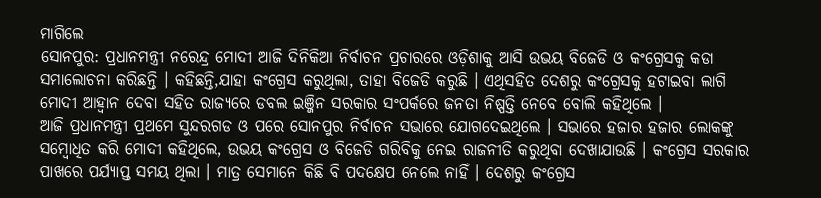ମାଗିଲେ
ସୋନପୁର: ପ୍ରଧାନମନ୍ତ୍ରୀ ନରେନ୍ଦ୍ର ମୋଦୀ ଆଜି ଦିନିକିଆ ନିର୍ବାଚନ ପ୍ରଚାରରେ ଓଡ଼ିଶାକୁ ଆସି ଉଭୟ ବିଜେଡି ଓ କଂଗ୍ରେସକୁ କଡା ସମାଲୋଚନା କରିଛନ୍ତି । କହିଛନ୍ତି,ଯାହା କଂଗ୍ରେସ କରୁଥିଲା, ତାହା ବିଜେଡି କରୁଛି । ଏଥିସହିତ ଦେଶରୁ କଂଗ୍ରେସକୁ ହଟାଇବା ଲାଗି ମୋଦୀ ଆହ୍ୱାନ ଦେବା ସହିତ ରାଜ୍ୟରେ ଡବଲ ଇଞ୍ଜିନ ସରକାର ସଂପର୍କରେ ଜନତା ନିଷ୍ପତ୍ତି ନେବେ ବୋଲି କହିଥିଲେ ।
ଆଜି ପ୍ରଧାନମନ୍ତ୍ରୀ ପ୍ରଥମେ ସୁନ୍ଦରଗଡ ଓ ପରେ ସୋନପୁର ନିର୍ବାଚନ ସଭାରେ ଯୋଗଦେଇଥିଲେ । ସଭାରେ ହଜାର ହଜାର ଲୋକଙ୍କୁ ସମ୍ୱୋଧିତ କରି ମୋଦୀ କହିଥିଲେ, ଉଭୟ କଂଗ୍ରେସ ଓ ବିଜେଡି ଗରିବିକୁ ନେଇ ରାଜନୀତି କରୁଥିବା ଦେଖାଯାଉଛି । କଂଗ୍ରେସ ସରକାର ପାଖରେ ପର୍ଯ୍ୟାପ୍ତ ସମୟ ଥିଲା । ମାତ୍ର ସେମାନେ କିଛି ବି ପଦକ୍ଷେପ ନେଲେ ନାହିଁ । ଦେଶରୁ କଂଗ୍ରେସ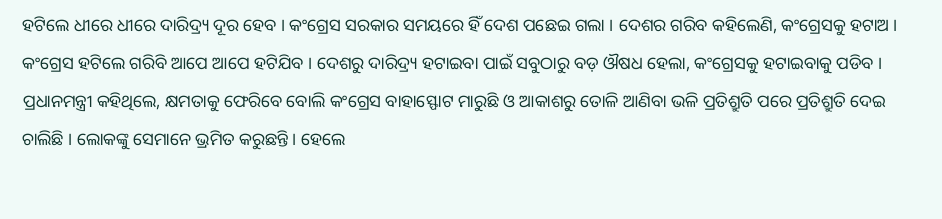ହଟିଲେ ଧୀରେ ଧୀରେ ଦାରିଦ୍ର୍ୟ ଦୂର ହେବ । କଂଗ୍ରେସ ସରକାର ସମୟରେ ହିଁ ଦେଶ ପଛେଇ ଗଲା । ଦେଶର ଗରିବ କହିଲେଣି, କଂଗ୍ରେସକୁ ହଟାଅ । କଂଗ୍ରେସ ହଟିଲେ ଗରିବି ଆପେ ଆପେ ହଟିଯିବ । ଦେଶରୁ ଦାରିଦ୍ର୍ୟ ହଟାଇବା ପାଇଁ ସବୁଠାରୁ ବଡ଼ ଔଷଧ ହେଲା, କଂଗ୍ରେସକୁ ହଟାଇବାକୁ ପଡିବ ।
ପ୍ରଧାନମନ୍ତ୍ରୀ କହିଥିଲେ, କ୍ଷମତାକୁ ଫେରିବେ ବୋଲି କଂଗ୍ରେସ ବାହାସ୍ଫୋଟ ମାରୁଛି ଓ ଆକାଶରୁ ତୋଳି ଆଣିବା ଭଳି ପ୍ରତିଶ୍ରୁତି ପରେ ପ୍ରତିଶ୍ରୁତି ଦେଇ ଚାଲିଛି । ଲୋକଙ୍କୁ ସେମାନେ ଭ୍ରମିତ କରୁଛନ୍ତି । ହେଲେ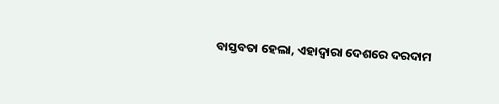ବାସ୍ତବତା ହେଲା, ଏହାଦ୍ୱାରା ଦେଶରେ ଦରଦାମ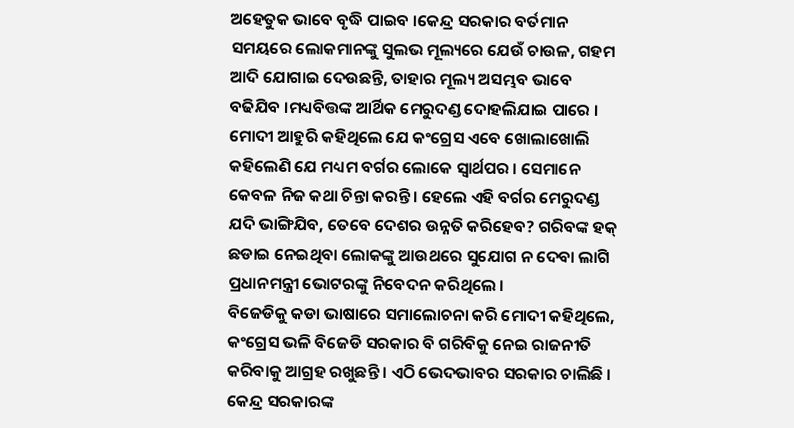ଅହେତୁକ ଭାବେ ବୃଦ୍ଧି ପାଇବ ।କେନ୍ଦ୍ର ସରକାର ବର୍ତମାନ ସମୟରେ ଲୋକମାନଙ୍କୁ ସୁଲଭ ମୂଲ୍ୟରେ ଯେଉଁ ଚାଉଳ, ଗହମ ଆଦି ଯୋଗାଇ ଦେଉଛନ୍ତି, ତାହାର ମୂଲ୍ୟ ଅସମ୍ଭବ ଭାବେ ବଢିଯିବ ।ମଧ୍ୟବିତ୍ତଙ୍କ ଆର୍ଥିକ ମେରୁଦଣ୍ଡ ଦୋହଲିଯାଇ ପାରେ ।
ମୋଦୀ ଆହୁରି କହିଥିଲେ ଯେ କଂଗ୍ରେସ ଏବେ ଖୋଲାଖୋଲି କହିଲେଣି ଯେ ମଧ୍ୟମ ବର୍ଗର ଲୋକେ ସ୍ୱାର୍ଥପର । ସେମାନେ କେବଳ ନିଜ କଥା ଚିନ୍ତା କରନ୍ତି । ହେଲେ ଏହି ବର୍ଗର ମେରୁଦଣ୍ଡ ଯଦି ଭାଙ୍ଗିଯିବ, ତେବେ ଦେଶର ଉନ୍ନତି କରିହେବ? ଗରିବଙ୍କ ହକ୍ ଛଡାଇ ନେଇଥିବା ଲୋକଙ୍କୁ ଆଉଥରେ ସୁଯୋଗ ନ ଦେବା ଲାଗି ପ୍ରଧାନମନ୍ତ୍ରୀ ଭୋଟରଙ୍କୁ ନିବେଦନ କରିଥିଲେ ।
ବିଜେଡିକୁ କଡା ଭାଷାରେ ସମାଲୋଚନା କରି ମୋଦୀ କହିଥିଲେ, କଂଗ୍ରେସ ଭଳି ବିଜେଡି ସରକାର ବି ଗରିବିକୁ ନେଇ ରାଜନୀତି କରିବାକୁ ଆଗ୍ରହ ରଖୁଛନ୍ତି । ଏଠି ଭେଦଭାବର ସରକାର ଚାଲିଛି । କେନ୍ଦ୍ର ସରକାରଙ୍କ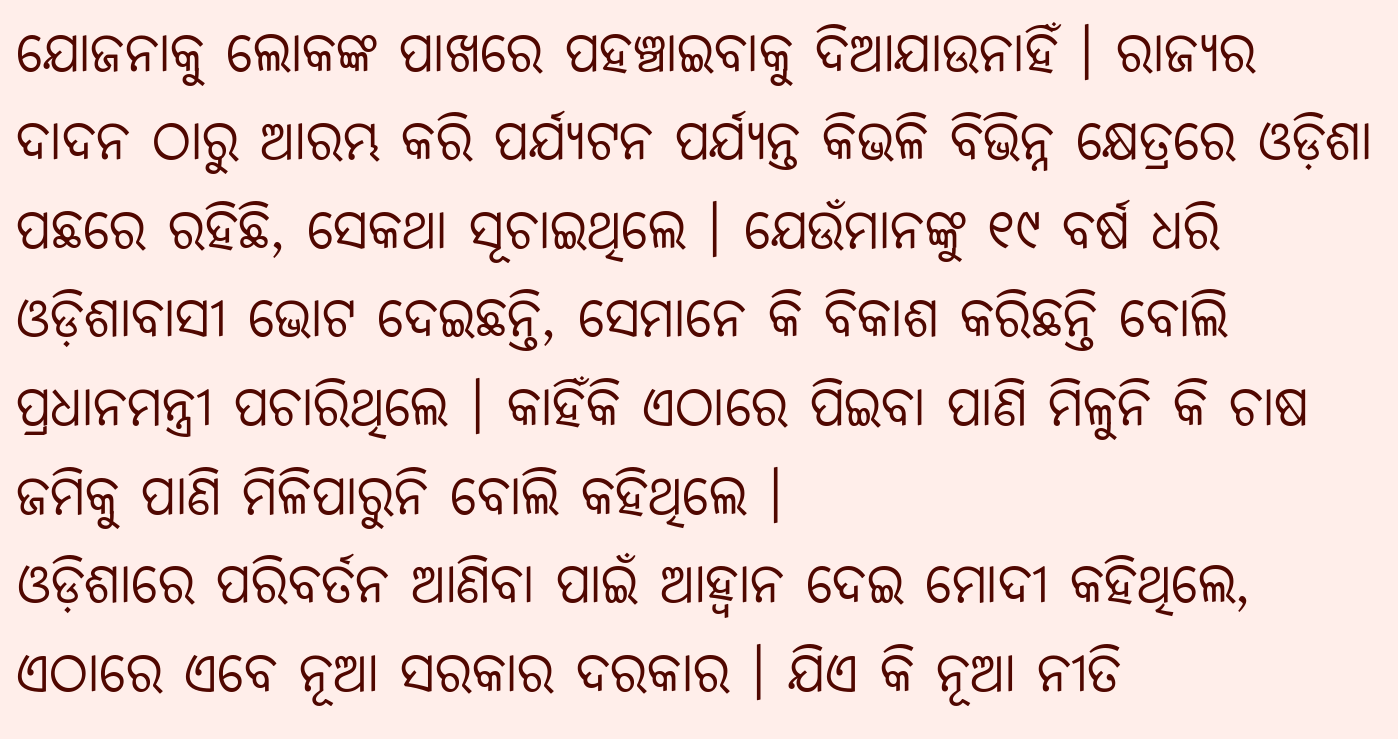ଯୋଜନାକୁ ଲୋକଙ୍କ ପାଖରେ ପହଞ୍ଚାଇବାକୁ ଦିଆଯାଉନାହିଁ । ରାଜ୍ୟର ଦାଦନ ଠାରୁ ଆରମ୍ଭ କରି ପର୍ଯ୍ୟଟନ ପର୍ଯ୍ୟନ୍ତ କିଭଳି ବିଭିନ୍ନ କ୍ଷେତ୍ରରେ ଓଡ଼ିଶା ପଛରେ ରହିଛି, ସେକଥା ସୂଚାଇଥିଲେ । ଯେଉଁମାନଙ୍କୁ ୧୯ ବର୍ଷ ଧରି ଓଡ଼ିଶାବାସୀ ଭୋଟ ଦେଇଛନ୍ତି, ସେମାନେ କି ବିକାଶ କରିଛନ୍ତି ବୋଲି ପ୍ରଧାନମନ୍ତ୍ରୀ ପଚାରିଥିଲେ । କାହିଁକି ଏଠାରେ ପିଇବା ପାଣି ମିଳୁନି କି ଚାଷ ଜମିକୁ ପାଣି ମିଳିପାରୁନି ବୋଲି କହିଥିଲେ ।
ଓଡ଼ିଶାରେ ପରିବର୍ତନ ଆଣିବା ପାଇଁ ଆହ୍ୱାନ ଦେଇ ମୋଦୀ କହିଥିଲେ, ଏଠାରେ ଏବେ ନୂଆ ସରକାର ଦରକାର । ଯିଏ କି ନୂଆ ନୀତି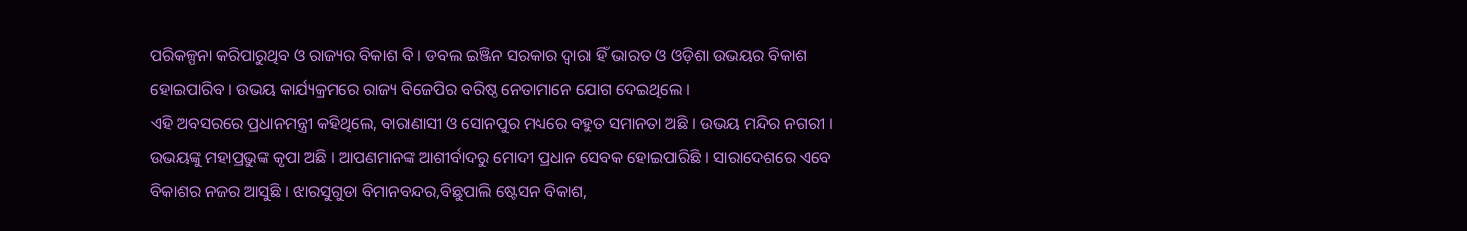ପରିକଳ୍ପନା କରିପାରୁଥିବ ଓ ରାଜ୍ୟର ବିକାଶ ବି । ଡବଲ ଇଞ୍ଜିନ ସରକାର ଦ୍ୱାରା ହିଁ ଭାରତ ଓ ଓଡ଼ିଶା ଉଭୟର ବିକାଶ ହୋଇପାରିବ । ଉଭୟ କାର୍ଯ୍ୟକ୍ରମରେ ରାଜ୍ୟ ବିଜେପିର ବରିଷ୍ଠ ନେତାମାନେ ଯୋଗ ଦେଇଥିଲେ ।
ଏହି ଅବସରରେ ପ୍ରଧାନମନ୍ତ୍ରୀ କହିଥିଲେ, ବାରାଣାସୀ ଓ ସୋନପୁର ମଧ୍ୟରେ ବହୁତ ସମାନତା ଅଛି । ଉଭୟ ମନ୍ଦିର ନଗରୀ । ଉଭୟଙ୍କୁ ମହାପ୍ରଭୁଙ୍କ କୃପା ଅଛି । ଆପଣମାନଙ୍କ ଆଶୀର୍ବାଦରୁ ମୋଦୀ ପ୍ରଧାନ ସେବକ ହୋଇପାରିଛି । ସାରାଦେଶରେ ଏବେ ବିକାଶର ନଜର ଆସୁଛି । ଝାରସୁଗୁଡା ବିମାନବନ୍ଦର,ବିଛୁପାଲି ଷ୍ଟେସନ ବିକାଶ,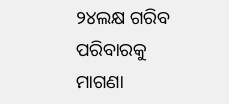୨୪ଲକ୍ଷ ଗରିବ ପରିବାରକୁ ମାଗଣା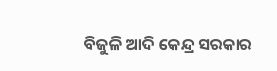ବିଜୁଳି ଆଦି କେନ୍ଦ୍ର ସରକାର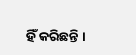ହିଁ କରିଛନ୍ତି ।